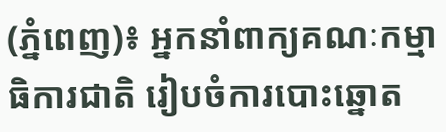(ភ្នំពេញ)៖ អ្នកនាំពាក្យគណៈកម្មាធិការជាតិ រៀបចំការបោះឆ្នោត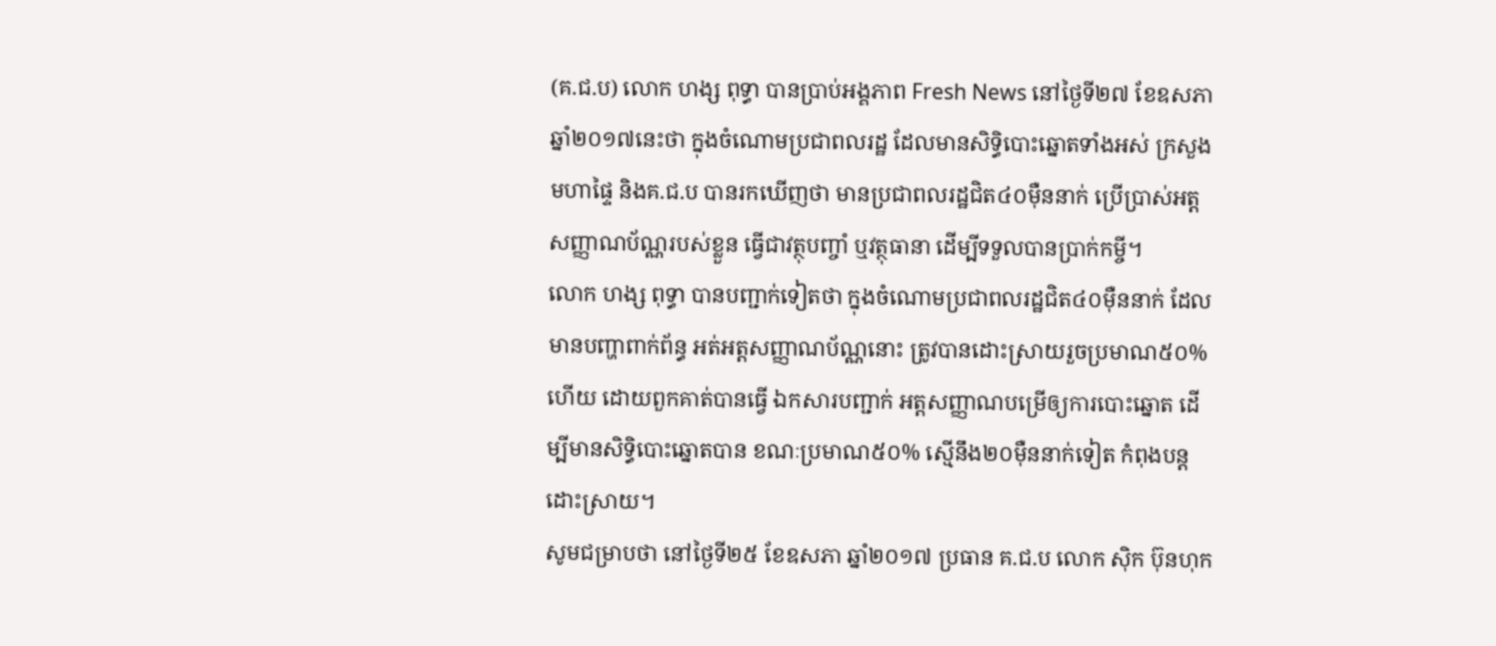(គ.ជ.ប) លោក ហង្ស ពុទ្ធា បានប្រាប់អង្គភាព Fresh News នៅថ្ងៃទី២៧ ខែឧសភា ឆ្នាំ២០១៧នេះថា ក្នុងចំណោមប្រជាពលរដ្ឋ ដែលមានសិទ្ធិបោះឆ្នោតទាំងអស់ ក្រសួងមហាផ្ទៃ និងគ.ជ.ប បានរកឃើញថា មានប្រជាពលរដ្ឋជិត៤០ម៉ឺននាក់ ប្រើប្រាស់អត្តសញ្ញាណប័ណ្ណរបស់ខ្លួន ធ្វើជាវត្ថុបញ្ចាំ ឬវត្ថុធានា ដើម្បីទទួលបានប្រាក់កម្ចី។
លោក ហង្ស ពុទ្ធា បានបញ្ជាក់ទៀតថា ក្នុងចំណោមប្រជាពលរដ្ឋជិត៤០ម៉ឺននាក់ ដែលមានបញ្ហាពាក់ព័ន្ធ អត់អត្តសញ្ញាណប័ណ្ណនោះ ត្រូវបានដោះស្រាយរួចប្រមាណ៥០%ហើយ ដោយពួកគាត់បានធ្វើ ឯកសារបញ្ជាក់ អត្តសញ្ញាណបម្រើឲ្យការបោះឆ្នោត ដើម្បីមានសិទ្ធិបោះឆ្នោតបាន ខណៈប្រមាណ៥០% ស្មើនឹង២០ម៉ឺននាក់ទៀត កំពុងបន្តដោះស្រាយ។
សូមជម្រាបថា នៅថ្ងៃទី២៥ ខែឧសភា ឆ្នាំ២០១៧ ប្រធាន គ.ជ.ប លោក ស៊ិក ប៊ុនហុក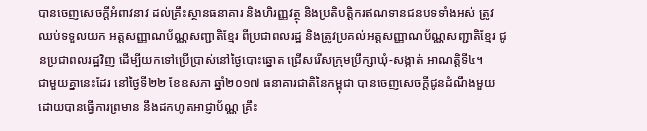បានចេញសេចក្តីអំពាវនាវ ដល់គ្រឹះស្ថានធនាគារ និងហិរញ្ញវត្ថុ និងប្រតិបត្តិករឥណទានជនបទទាំងអស់ ត្រូវឈប់ទទួលយក អត្តសញ្ញាណប័ណ្ណសញ្ជាតិខ្មែរ ពីប្រជាពលរដ្ឋ និងត្រូវប្រគល់អត្តសញ្ញាណប័ណ្ណសញ្ជាតិខ្មែរ ជូនប្រជាពលរដ្ឋវិញ ដើម្បីយកទៅប្រើប្រាស់នៅថ្ងៃបោះឆ្នោត ជ្រើសរើសក្រុមប្រឹក្សាឃុំ-សង្កាត់ អាណត្តិទី៤។
ជាមួយគ្នានេះដែរ នៅថ្ងៃទី២២ ខែឧសភា ឆ្នាំ២០១៧ ធនាគារជាតិនៃកម្ពុជា បានចេញសេចក្តីជូនដំណឹងមួយ ដោយបានធ្វើការព្រមាន នឹងដកហូតអាជ្ញាប័ណ្ណ គ្រឹះ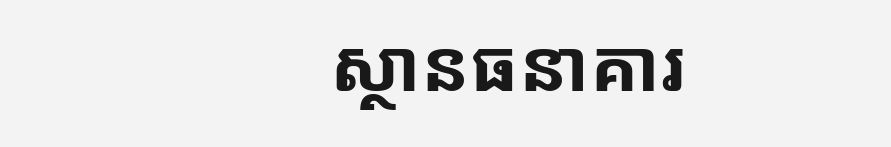ស្ថានធនាគារ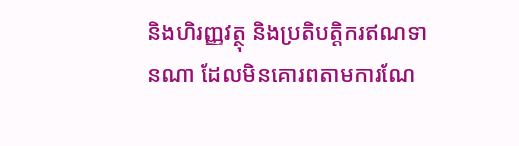និងហិរញ្ញវត្ថុ និងប្រតិបត្តិករឥណទានណា ដែលមិនគោរពតាមការណែ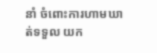នាំ ចំពោះការហាមឃាត់ទទួល យក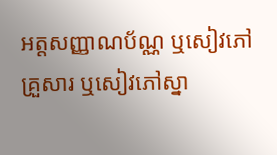អត្តសញ្ញាណប័ណ្ណ ឬសៀវភៅគ្រួសារ ឬសៀវភៅស្នា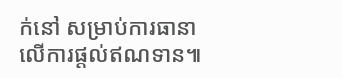ក់នៅ សម្រាប់ការធានាលើការផ្តល់ឥណទាន៕